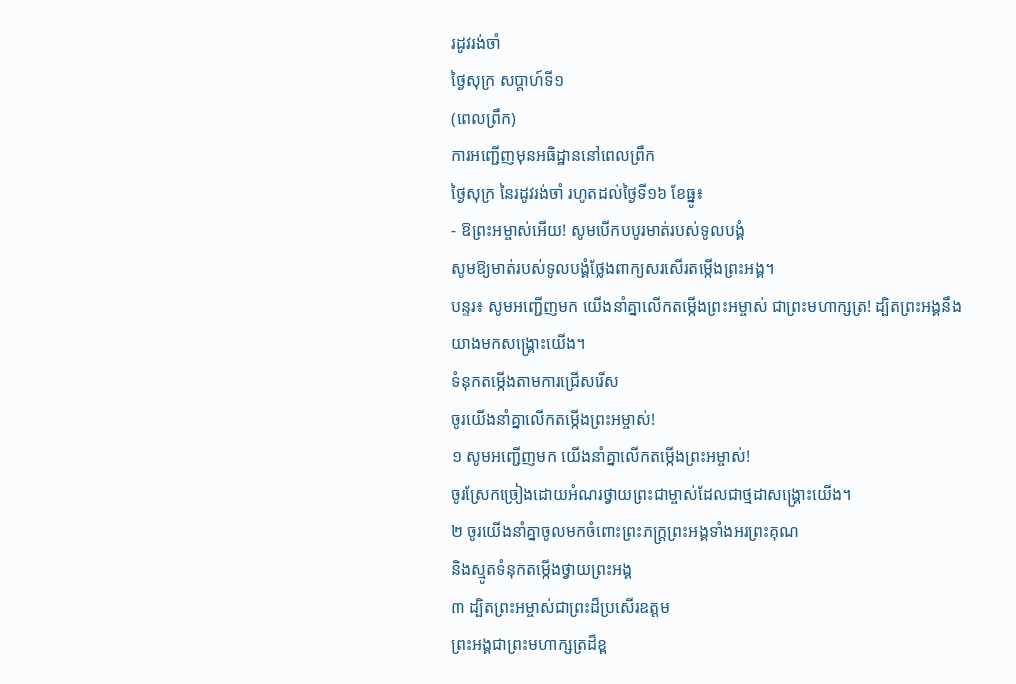រដូវរង់ចាំ
ថ្ងៃសុក្រ សប្ដាហ៍ទី១
(ពេលព្រឹក)
ការអញ្ជើញមុនអធិដ្ឋាននៅពេលព្រឹក
ថ្ងៃសុក្រ នៃរដូវរង់ចាំ រហូតដល់ថ្ងៃទី១៦ ខែធ្នូ៖
- ឱព្រះអម្ចាស់អើយ! សូមបើកបបូរមាត់របស់ទូលបង្គំ
សូមឱ្យមាត់របស់ទូលបង្គំថ្លែងពាក្យសរសើរតម្កើងព្រះអង្គ។
បន្ទរ៖ សូមអញ្ជើញមក យើងនាំគ្នាលើកតម្កើងព្រះអម្ចាស់ ជាព្រះមហាក្សត្រ! ដ្បិតព្រះអង្គនឹងយាងមកសង្គ្រោះយើង។
ទំនុកតម្កើងតាមការជ្រើសរើស
ចូរយើងនាំគ្នាលើកតម្កើងព្រះអម្ចាស់!
១ សូមអញ្ជើញមក យើងនាំគ្នាលើកតម្កើងព្រះអម្ចាស់!
ចូរស្រែកច្រៀងដោយអំណរថ្វាយព្រះជាម្ចាស់ដែលជាថ្មដាសង្គ្រោះយើង។
២ ចូរយើងនាំគ្នាចូលមកចំពោះព្រះភក្ត្រព្រះអង្គទាំងអរព្រះគុណ
និងស្មូតទំនុកតម្កើងថ្វាយព្រះអង្គ
៣ ដ្បិតព្រះអម្ចាស់ជាព្រះដ៏ប្រសើរឧត្ដម
ព្រះអង្គជាព្រះមហាក្សត្រដ៏ខ្ព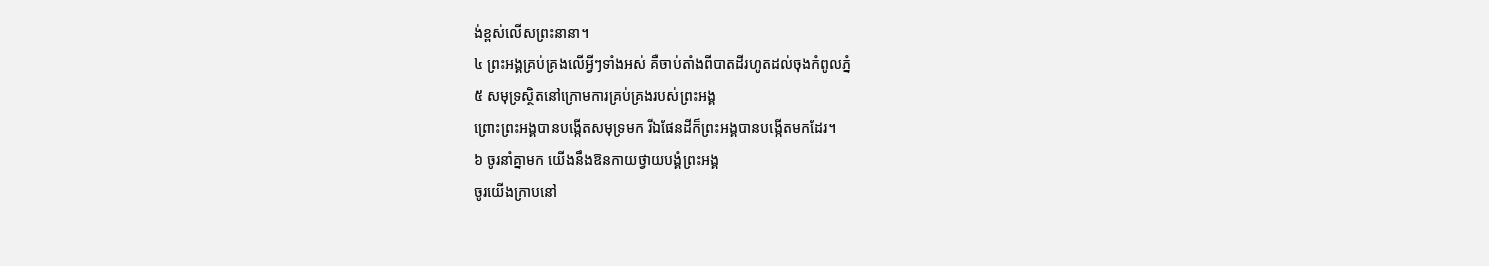ង់ខ្ពស់លើសព្រះនានា។
៤ ព្រះអង្គគ្រប់គ្រងលើអ្វីៗទាំងអស់ គឺចាប់តាំងពីបាតដីរហូតដល់ចុងកំពូលភ្នំ
៥ សមុទ្រស្ថិតនៅក្រោមការគ្រប់គ្រងរបស់ព្រះអង្គ
ព្រោះព្រះអង្គបានបង្កើតសមុទ្រមក រីឯផែនដីក៏ព្រះអង្គបានបង្កើតមកដែរ។
៦ ចូរនាំគ្នាមក យើងនឹងឱនកាយថ្វាយបង្គំព្រះអង្គ
ចូរយើងក្រាបនៅ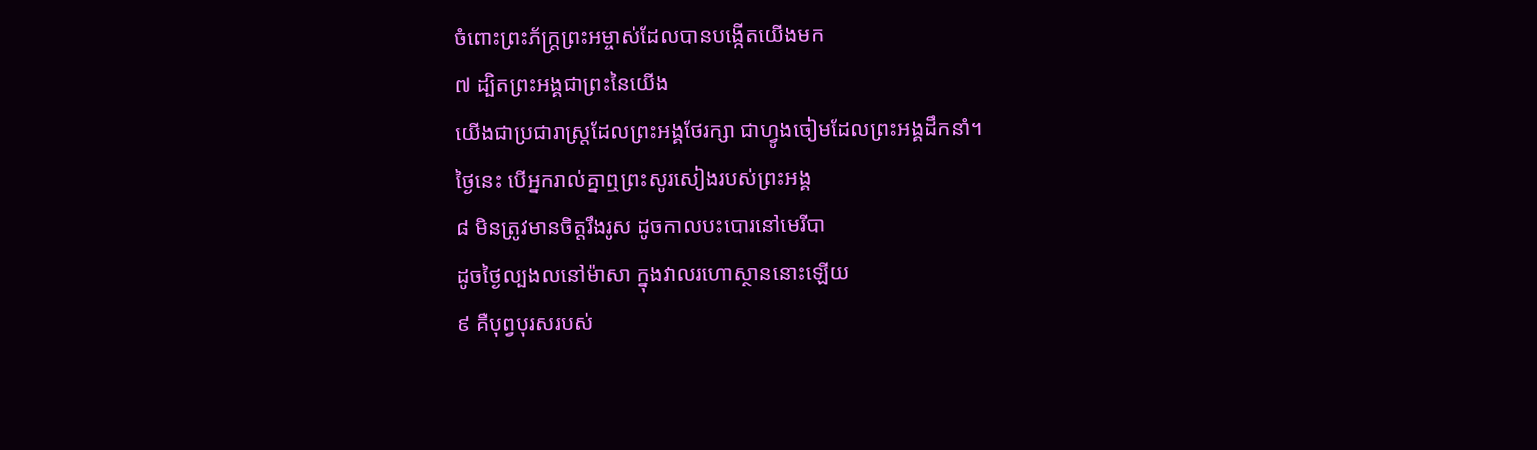ចំពោះព្រះភ័ក្ត្រព្រះអម្ចាស់ដែលបានបង្កើតយើងមក
៧ ដ្បិតព្រះអង្គជាព្រះនៃយើង
យើងជាប្រជារាស្ដ្រដែលព្រះអង្គថែរក្សា ជាហ្វូងចៀមដែលព្រះអង្គដឹកនាំ។
ថ្ងៃនេះ បើអ្នករាល់គ្នាឮព្រះសូរសៀងរបស់ព្រះអង្គ
៨ មិនត្រូវមានចិត្តរឹងរូស ដូចកាលបះបោរនៅមេរីបា
ដូចថ្ងៃល្បងលនៅម៉ាសា ក្នុងវាលរហោស្ថាននោះឡើយ
៩ គឺបុព្វបុរសរបស់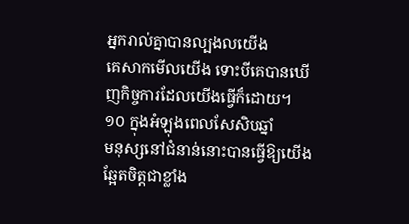អ្នករាល់គ្នាបានល្បងលយើង
គេសាកមើលយើង ទោះបីគេបានឃើញកិច្ចការដែលយើងធ្វើក៏ដោយ។
១០ ក្នុងអំឡុងពេលសែសិបឆ្នាំ
មនុស្សនៅជំនាន់នោះបានធ្វើឱ្យយើងឆ្អែតចិត្តជាខ្លាំង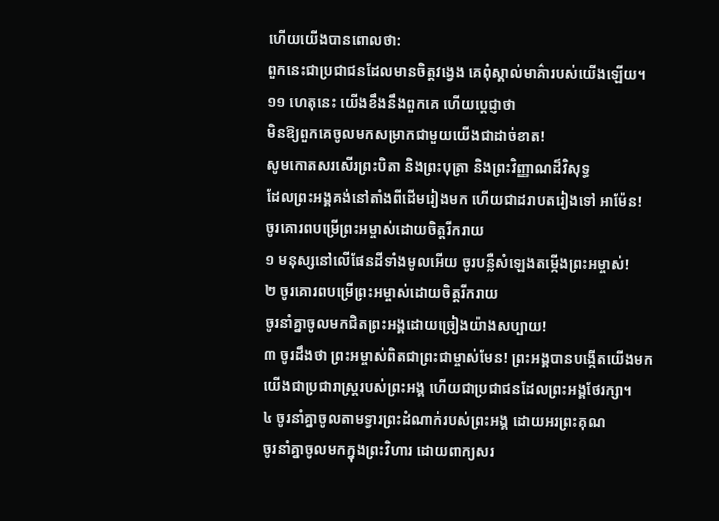ហើយយើងបានពោលថា:
ពួកនេះជាប្រជាជនដែលមានចិត្តវង្វេង គេពុំស្គាល់មាគ៌ារបស់យើងឡើយ។
១១ ហេតុនេះ យើងខឹងនឹងពួកគេ ហើយប្ដេជ្ញាថា
មិនឱ្យពួកគេចូលមកសម្រាកជាមួយយើងជាដាច់ខាត!
សូមកោតសរសើរព្រះបិតា និងព្រះបុត្រា និងព្រះវិញ្ញាណដ៏វិសុទ្ធ
ដែលព្រះអង្គគង់នៅតាំងពីដើមរៀងមក ហើយជាដរាបតរៀងទៅ អាម៉ែន!
ចូរគោរពបម្រើព្រះអម្ចាស់ដោយចិត្តរីករាយ
១ មនុស្សនៅលើផែនដីទាំងមូលអើយ ចូរបន្លឺសំឡេងតម្កើងព្រះអម្ចាស់!
២ ចូរគោរពបម្រើព្រះអម្ចាស់ដោយចិត្តរីករាយ
ចូរនាំគ្នាចូលមកជិតព្រះអង្គដោយច្រៀងយ៉ាងសប្បាយ!
៣ ចូរដឹងថា ព្រះអម្ចាស់ពិតជាព្រះជាម្ចាស់មែន! ព្រះអង្គបានបង្កើតយើងមក
យើងជាប្រជារាស្ដ្ររបស់ព្រះអង្គ ហើយជាប្រជាជនដែលព្រះអង្គថែរក្សា។
៤ ចូរនាំគ្នាចូលតាមទ្វារព្រះដំណាក់របស់ព្រះអង្គ ដោយអរព្រះគុណ
ចូរនាំគ្នាចូលមកក្នុងព្រះវិហារ ដោយពាក្យសរ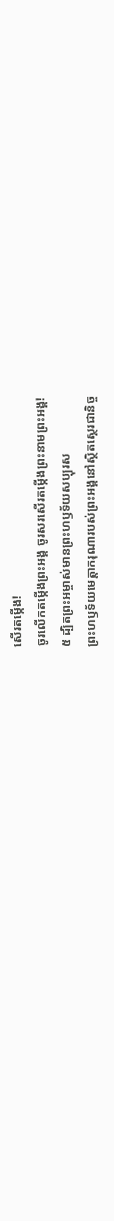សើរតម្កើង!
ចូរលើកតម្កើងព្រះអង្គ ចូរសរសើរតម្កើងព្រះនាមព្រះអង្គ!
៥ ដ្បិតព្រះអម្ចាស់មានព្រះហឫទ័យសប្បុរស
ព្រះហឫទ័យមេត្តាករុណារបស់ព្រះអង្គនៅស្ថិតស្ថេរជានិច្ច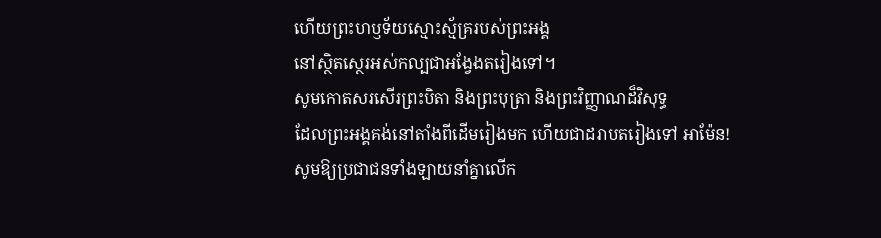ហើយព្រះហឫទ័យស្មោះស្ម័គ្ររបស់ព្រះអង្គ
នៅស្ថិតស្ថេរអស់កល្បជាអង្វែងតរៀងទៅ។
សូមកោតសរសើរព្រះបិតា និងព្រះបុត្រា និងព្រះវិញ្ញាណដ៏វិសុទ្ធ
ដែលព្រះអង្គគង់នៅតាំងពីដើមរៀងមក ហើយជាដរាបតរៀងទៅ អាម៉ែន!
សូមឱ្យប្រជាជនទាំងឡាយនាំគ្នាលើក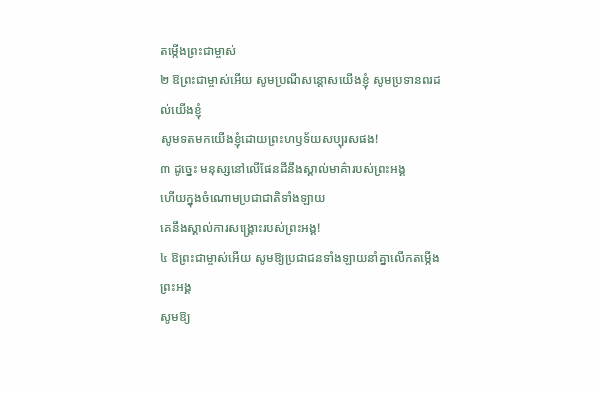តម្កើងព្រះជាម្ចាស់
២ ឱព្រះជាម្ចាស់អើយ សូមប្រណីសន្ដោសយើងខ្ញុំ សូមប្រទានពរដល់យើងខ្ញុំ
សូមទតមកយើងខ្ញុំដោយព្រះហឫទ័យសប្បុរសផង!
៣ ដូច្នេះ មនុស្សនៅលើផែនដីនឹងស្គាល់មាគ៌ារបស់ព្រះអង្គ
ហើយក្នុងចំណោមប្រជាជាតិទាំងឡាយ
គេនឹងស្គាល់ការសង្គ្រោះរបស់ព្រះអង្គ!
៤ ឱព្រះជាម្ចាស់អើយ សូមឱ្យប្រជាជនទាំងឡាយនាំគ្នាលើកតម្កើងព្រះអង្គ
សូមឱ្យ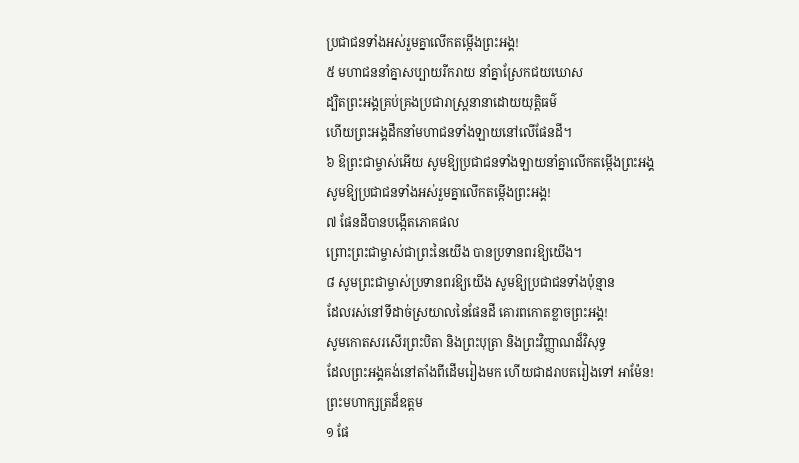ប្រជាជនទាំងអស់រួមគ្នាលើកតម្កើងព្រះអង្គ!
៥ មហាជននាំគ្នាសប្បាយរីករាយ នាំគ្នាស្រែកជយឃោស
ដ្បិតព្រះអង្គគ្រប់គ្រងប្រជារាស្ដ្រនានាដោយយុត្តិធម៌
ហើយព្រះអង្គដឹកនាំមហាជនទាំងឡាយនៅលើផែនដី។
៦ ឱព្រះជាម្ចាស់អើយ សូមឱ្យប្រជាជនទាំងឡាយនាំគ្នាលើកតម្កើងព្រះអង្គ
សូមឱ្យប្រជាជនទាំងអស់រួមគ្នាលើកតម្កើងព្រះអង្គ!
៧ ផែនដីបានបង្កើតភោគផល
ព្រោះព្រះជាម្ចាស់ជាព្រះនៃយើង បានប្រទានពរឱ្យយើង។
៨ សូមព្រះជាម្ចាស់ប្រទានពរឱ្យយើង សូមឱ្យប្រជាជនទាំងប៉ុន្មាន
ដែលរស់នៅទីដាច់ស្រយាលនៃផែនដី គោរពកោតខ្លាចព្រះអង្គ!
សូមកោតសរសើរព្រះបិតា និងព្រះបុត្រា និងព្រះវិញ្ញាណដ៏វិសុទ្ធ
ដែលព្រះអង្គគង់នៅតាំងពីដើមរៀងមក ហើយជាដរាបតរៀងទៅ អាម៉ែន!
ព្រះមហាក្សត្រដ៏ឧត្ដម
១ ផែ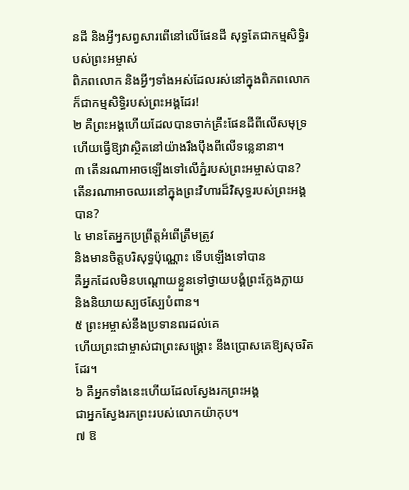នដី និងអ្វីៗសព្វសារពើនៅលើផែនដី សុទ្ធតែជាកម្មសិទ្ធិរបស់ព្រះអម្ចាស់
ពិភពលោក និងអ្វីៗទាំងអស់ដែលរស់នៅក្នុងពិភពលោក
ក៏ជាកម្មសិទ្ធិរបស់ព្រះអង្គដែរ!
២ គឺព្រះអង្គហើយដែលបានចាក់គ្រឹះផែនដីពីលើសមុទ្រ
ហើយធ្វើឱ្យវាស្ថិតនៅយ៉ាងរឹងប៉ឹងពីលើទន្លេនានា។
៣ តើនរណាអាចឡើងទៅលើភ្នំរបស់ព្រះអម្ចាស់បាន?
តើនរណាអាចឈរនៅក្នុងព្រះវិហារដ៏វិសុទ្ធរបស់ព្រះអង្គបាន?
៤ មានតែអ្នកប្រព្រឹត្តអំពើត្រឹមត្រូវ
និងមានចិត្តបរិសុទ្ធប៉ុណ្ណោះ ទើបឡើងទៅបាន
គឺអ្នកដែលមិនបណ្តោយខ្លួនទៅថ្វាយបង្គំព្រះក្លែងក្លាយ
និងនិយាយស្បថស្បែបំពាន។
៥ ព្រះអម្ចាស់នឹងប្រទានពរដល់គេ
ហើយព្រះជាម្ចាស់ជាព្រះសង្គ្រោះ នឹងប្រោសគេឱ្យសុចរិតដែរ។
៦ គឺអ្នកទាំងនេះហើយដែលស្វែងរកព្រះអង្គ
ជាអ្នកស្វែងរកព្រះរបស់លោកយ៉ាកុប។
៧ ឱ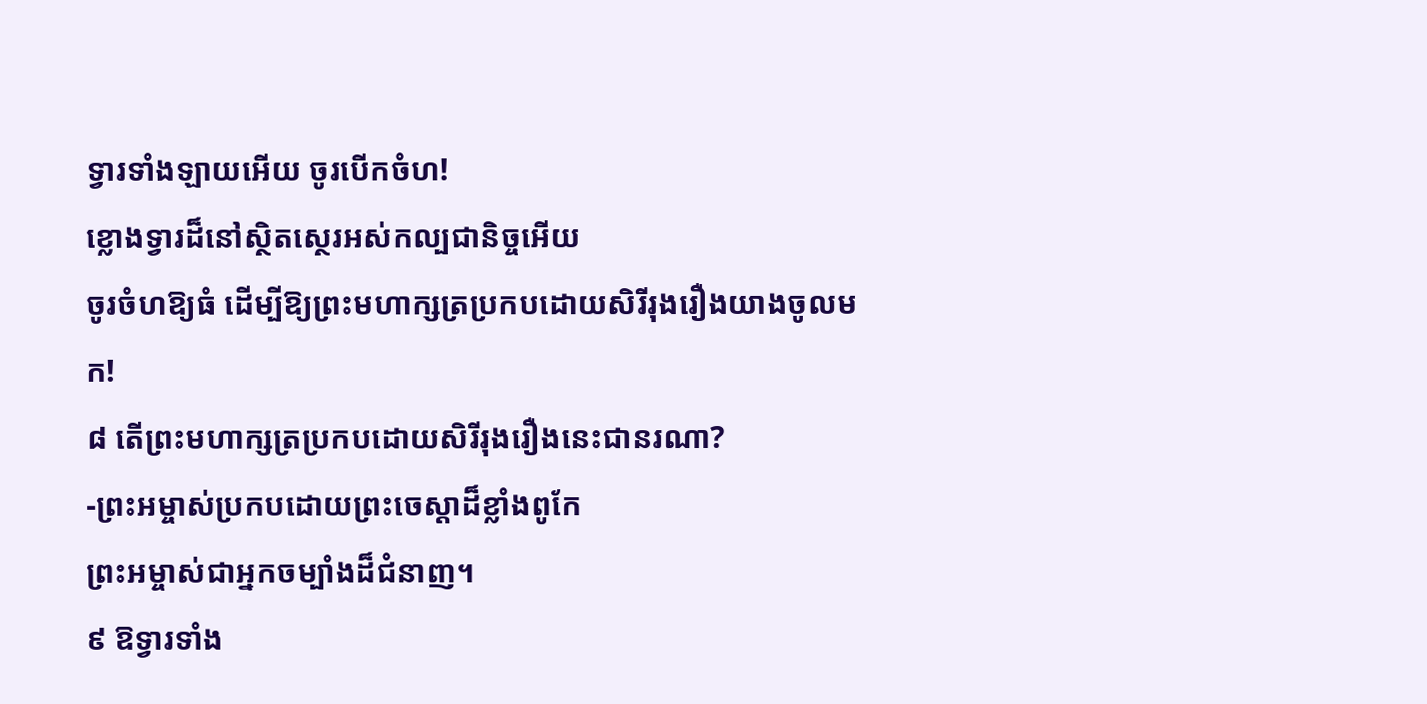ទ្វារទាំងឡាយអើយ ចូរបើកចំហ!
ខ្លោងទ្វារដ៏នៅស្ថិតស្ថេរអស់កល្បជានិច្ចអើយ
ចូរចំហឱ្យធំ ដើម្បីឱ្យព្រះមហាក្សត្រប្រកបដោយសិរីរុងរឿងយាងចូលមក!
៨ តើព្រះមហាក្សត្រប្រកបដោយសិរីរុងរឿងនេះជានរណា?
-ព្រះអម្ចាស់ប្រកបដោយព្រះចេស្ដាដ៏ខ្លាំងពូកែ
ព្រះអម្ចាស់ជាអ្នកចម្បាំងដ៏ជំនាញ។
៩ ឱទ្វារទាំង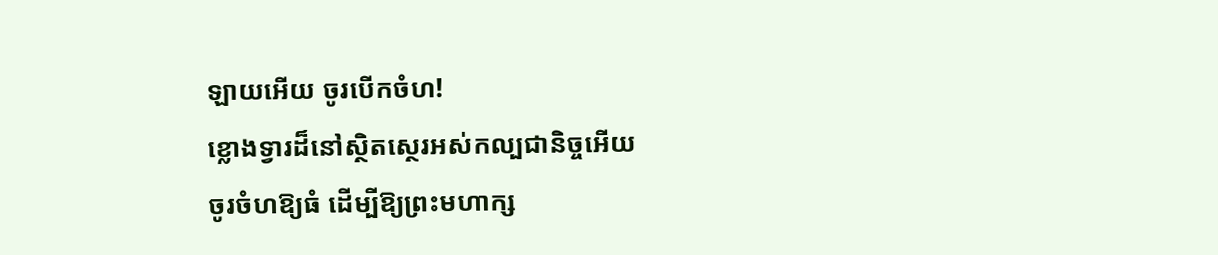ឡាយអើយ ចូរបើកចំហ!
ខ្លោងទ្វារដ៏នៅស្ថិតស្ថេរអស់កល្បជានិច្ចអើយ
ចូរចំហឱ្យធំ ដើម្បីឱ្យព្រះមហាក្ស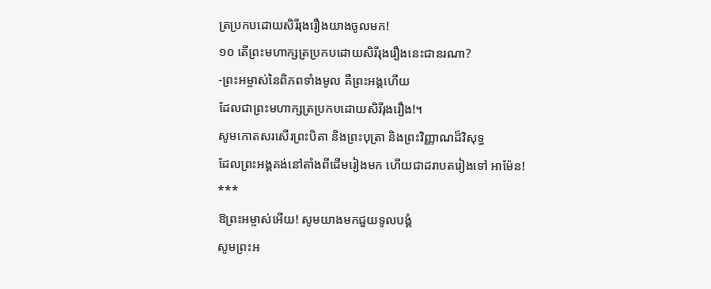ត្រប្រកបដោយសិរីរុងរឿងយាងចូលមក!
១០ តើព្រះមហាក្សត្រប្រកបដោយសិរីរុងរឿងនេះជានរណា?
-ព្រះអម្ចាស់នៃពិភពទាំងមូល គឺព្រះអង្គហើយ
ដែលជាព្រះមហាក្សត្រប្រកបដោយសិរីរុងរឿង!។
សូមកោតសរសើរព្រះបិតា និងព្រះបុត្រា និងព្រះវិញ្ញាណដ៏វិសុទ្ធ
ដែលព្រះអង្គគង់នៅតាំងពីដើមរៀងមក ហើយជាដរាបតរៀងទៅ អាម៉ែន!
***
ឱព្រះអម្ចាស់អើយ! សូមយាងមកជួយទូលបង្គំ
សូមព្រះអ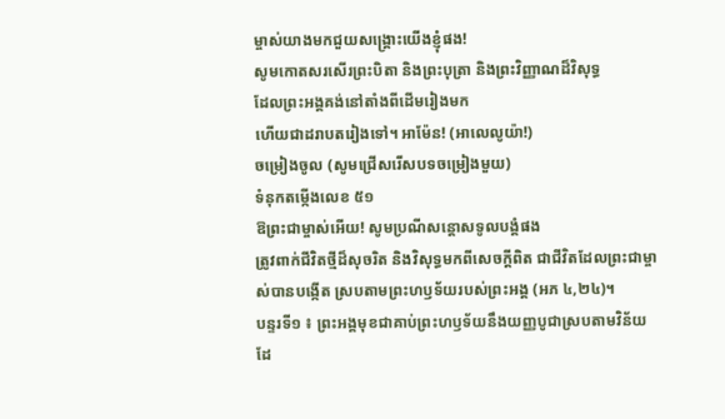ម្ចាស់យាងមកជួយសង្គ្រោះយើងខ្ញុំផង!
សូមកោតសរសើរព្រះបិតា និងព្រះបុត្រា និងព្រះវិញ្ញាណដ៏វិសុទ្ធ
ដែលព្រះអង្គគង់នៅតាំងពីដើមរៀងមក
ហើយជាដរាបតរៀងទៅ។ អាម៉ែន! (អាលេលូយ៉ា!)
ចម្រៀងចូល (សូមជ្រើសរើសបទចម្រៀងមួយ)
ទំនុកតម្កើងលេខ ៥១
ឱព្រះជាម្ចាស់អើយ! សូមប្រណីសន្ដោសទូលបង្គំផង
ត្រូវពាក់ជីវិតថ្មីដ៏សុចរិត និងវិសុទ្ធមកពីសេចក្តីពិត ជាជីវិតដែលព្រះជាម្ចាស់បានបង្កើត ស្របតាមព្រះហឫទ័យរបស់ព្រះអង្គ (អភ ៤,២៤)។
បន្ទរទី១ ៖ ព្រះអង្គមុខជាគាប់ព្រះហឫទ័យនឹងយញ្ញបូជាស្របតាមវិន័យ ដែ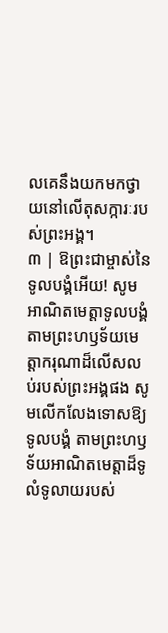លគេនឹងយកមកថ្វាយនៅលើតុសក្ការៈរបស់ព្រះអង្គ។
៣ | ឱព្រះជាម្ចាស់នៃទូលបង្គំអើយ! សូមអាណិតមេត្តាទូលបង្គំ តាមព្រះហឫទ័យមេត្តាករុណាដ៏លើសលប់របស់ព្រះអង្គផង សូមលើកលែងទោសឱ្យទូលបង្គំ តាមព្រះហឫទ័យអាណិតមេត្តាដ៏ទូលំទូលាយរបស់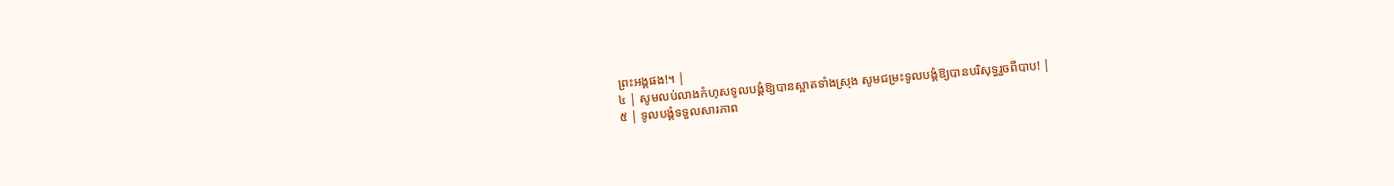ព្រះអង្គផង!។ |
៤ | សូមលប់លាងកំហុសទូលបង្គំឱ្យបានស្អាតទាំងស្រុង សូមជម្រះទូលបង្គំឱ្យបានបរិសុទ្ធរួចពីបាប! |
៥ | ទូលបង្គំទទួលសារភាព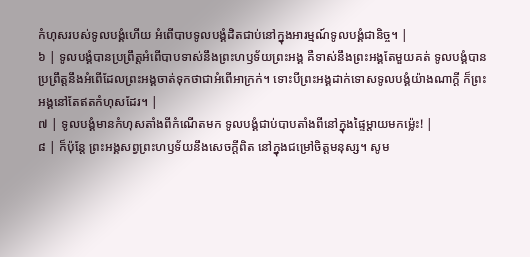កំហុសរបស់ទូលបង្គំហើយ អំពើបាបទូលបង្គំដិតជាប់នៅក្នុងអារម្មណ៍ទូលបង្គំជានិច្ច។ |
៦ | ទូលបង្គំបានប្រព្រឹត្តអំពើបាបទាស់នឹងព្រះហឫទ័យព្រះអង្គ គឺទាស់នឹងព្រះអង្គតែមួយគត់ ទូលបង្គំបានប្រព្រឹត្តនឹងអំពើដែលព្រះអង្គចាត់ទុកថាជាអំពើអាក្រក់។ ទោះបីព្រះអង្គដាក់ទោសទូលបង្គំយ៉ាងណាក្តី ក៏ព្រះអង្គនៅតែឥតកំហុសដែរ។ |
៧ | ទូលបង្គំមានកំហុសតាំងពីកំណើតមក ទូលបង្គំជាប់បាបតាំងពីនៅក្នុងផ្ទៃម្តាយមកម៉្លេះ! |
៨ | ក៏ប៉ុន្តែ ព្រះអង្គសព្វព្រះហឫទ័យនឹងសេចក្តីពិត នៅក្នុងជម្រៅចិត្តមនុស្ស។ សូម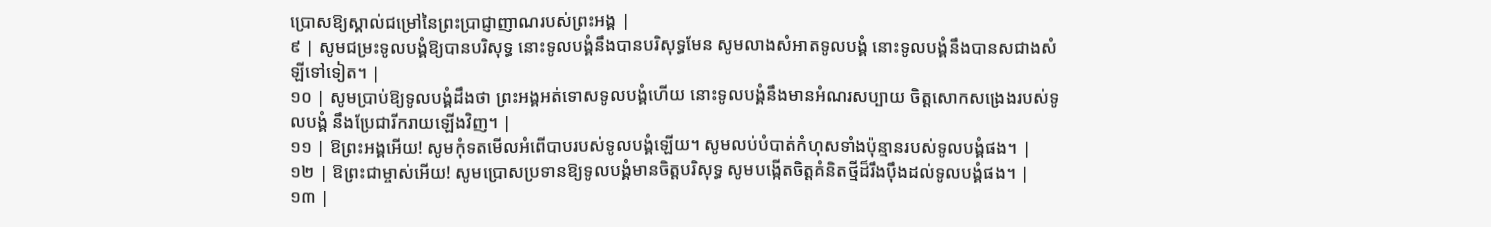ប្រោសឱ្យស្គាល់ជម្រៅនៃព្រះប្រាជ្ញាញាណរបស់ព្រះអង្គ |
៩ | សូមជម្រះទូលបង្គំឱ្យបានបរិសុទ្ធ នោះទូលបង្គំនឹងបានបរិសុទ្ធមែន សូមលាងសំអាតទូលបង្គំ នោះទូលបង្គំនឹងបានសជាងសំឡីទៅទៀត។ |
១០ | សូមប្រាប់ឱ្យទូលបង្គំដឹងថា ព្រះអង្គអត់ទោសទូលបង្គំហើយ នោះទូលបង្គំនឹងមានអំណរសប្បាយ ចិត្តសោកសង្រេងរបស់ទូលបង្គំ នឹងប្រែជារីករាយឡើងវិញ។ |
១១ | ឱព្រះអង្គអើយ! សូមកុំទតមើលអំពើបាបរបស់ទូលបង្គំឡើយ។ សូមលប់បំបាត់កំហុសទាំងប៉ុន្មានរបស់ទូលបង្គំផង។ |
១២ | ឱព្រះជាម្ចាស់អើយ! សូមប្រោសប្រទានឱ្យទូលបង្គំមានចិត្តបរិសុទ្ធ សូមបង្កើតចិត្តគំនិតថ្មីដ៏រឹងប៉ឹងដល់ទូលបង្គំផង។ |
១៣ |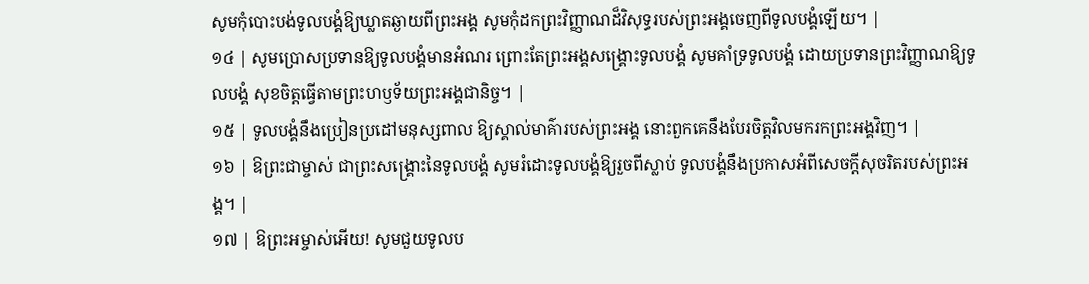សូមកុំបោះបង់ទូលបង្គំឱ្យឃ្លាតឆ្ងាយពីព្រះអង្គ សូមកុំដកព្រះវិញ្ញាណដ៏វិសុទ្ធរបស់ព្រះអង្គចេញពីទូលបង្គំឡើយ។ |
១៤ | សូមប្រោសប្រទានឱ្យទូលបង្គំមានអំណរ ព្រោះតែព្រះអង្គសង្គ្រោះទូលបង្គំ សូមគាំទ្រទូលបង្គំ ដោយប្រទានព្រះវិញ្ញាណឱ្យទូលបង្គំ សុខចិត្តធ្វើតាមព្រះហឫទ័យព្រះអង្គជានិច្ច។ |
១៥ | ទូលបង្គំនឹងប្រៀនប្រដៅមនុស្សពាល ឱ្យស្គាល់មាគ៌ារបស់ព្រះអង្គ នោះពួកគេនឹងបែរចិត្តវិលមករកព្រះអង្គវិញ។ |
១៦ | ឱព្រះជាម្ចាស់ ជាព្រះសង្គ្រោះនៃទូលបង្គំ សូមរំដោះទូលបង្គំឱ្យរួចពីស្លាប់ ទូលបង្គំនឹងប្រកាសអំពីសេចក្តីសុចរិតរបស់ព្រះអង្គ។ |
១៧ | ឱព្រះអម្ចាស់អើយ! សូមជួយទូលប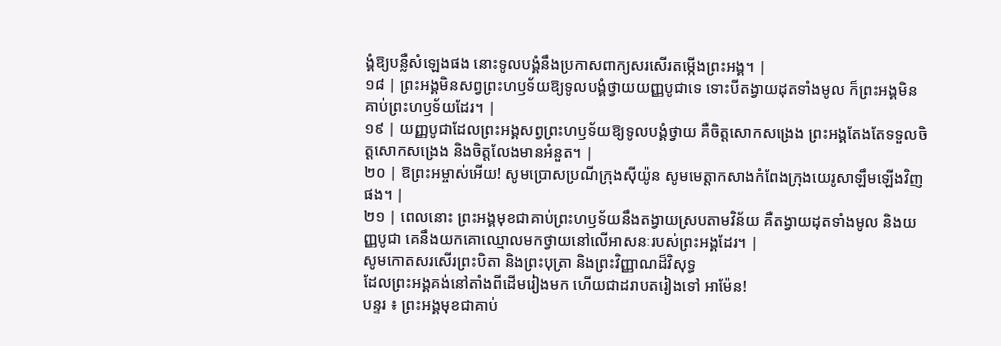ង្គំឱ្យបន្លឺសំឡេងផង នោះទូលបង្គំនឹងប្រកាសពាក្យសរសើរតម្កើងព្រះអង្គ។ |
១៨ | ព្រះអង្គមិនសព្វព្រះហឫទ័យឱ្យទូលបង្គំថ្វាយយញ្ញបូជាទេ ទោះបីតង្វាយដុតទាំងមូល ក៏ព្រះអង្គមិនគាប់ព្រះហឫទ័យដែរ។ |
១៩ | យញ្ញបូជាដែលព្រះអង្គសព្វព្រះហឫទ័យឱ្យទូលបង្គំថ្វាយ គឺចិត្តសោកសង្រេង ព្រះអង្គតែងតែទទួលចិត្តសោកសង្រេង និងចិត្តលែងមានអំនួត។ |
២០ | ឱព្រះអម្ចាស់អើយ! សូមប្រោសប្រណីក្រុងស៊ីយ៉ូន សូមមេត្តាកសាងកំពែងក្រុងយេរូសាឡឹមឡើងវិញផង។ |
២១ | ពេលនោះ ព្រះអង្គមុខជាគាប់ព្រះហឫទ័យនឹងតង្វាយស្របតាមវិន័យ គឺតង្វាយដុតទាំងមូល និងយញ្ញបូជា គេនឹងយកគោឈ្មោលមកថ្វាយនៅលើអាសនៈរបស់ព្រះអង្គដែរ។ |
សូមកោតសរសើរព្រះបិតា និងព្រះបុត្រា និងព្រះវិញ្ញាណដ៏វិសុទ្ធ
ដែលព្រះអង្គគង់នៅតាំងពីដើមរៀងមក ហើយជាដរាបតរៀងទៅ អាម៉ែន!
បន្ទរ ៖ ព្រះអង្គមុខជាគាប់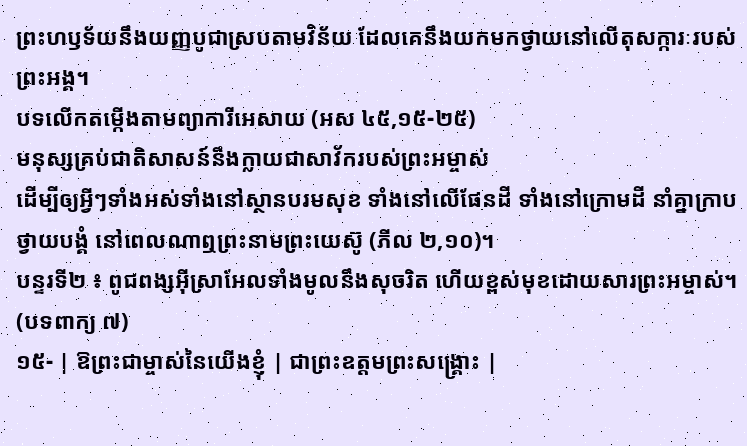ព្រះហឫទ័យនឹងយញ្ញបូជាស្របតាមវិន័យ ដែលគេនឹងយកមកថ្វាយនៅលើតុសក្ការៈរបស់ព្រះអង្គ។
បទលើកតម្កើងតាមព្យាការីអេសាយ (អស ៤៥,១៥-២៥)
មនុស្សគ្រប់ជាតិសាសន៍នឹងក្លាយជាសាវ័ករបស់ព្រះអម្ចាស់
ដើម្បីឲ្យអ្វីៗទាំងអស់ទាំងនៅស្ថានបរមសុខ ទាំងនៅលើផែនដី ទាំងនៅក្រោមដី នាំគ្នាក្រាបថ្វាយបង្គំ នៅពេលណាឮព្រះនាមព្រះយេស៊ូ (ភីល ២,១០)។
បន្ទរទី២ ៖ ពូជពង្សអ៊ីស្រាអែលទាំងមូលនឹងសុចរិត ហើយខ្ពស់មុខដោយសារព្រះអម្ចាស់។
(បទពាក្យ ៧)
១៥- | ឱព្រះជាម្ចាស់នៃយើងខ្ញុំ | ជាព្រះឧត្តមព្រះសង្គ្រោះ |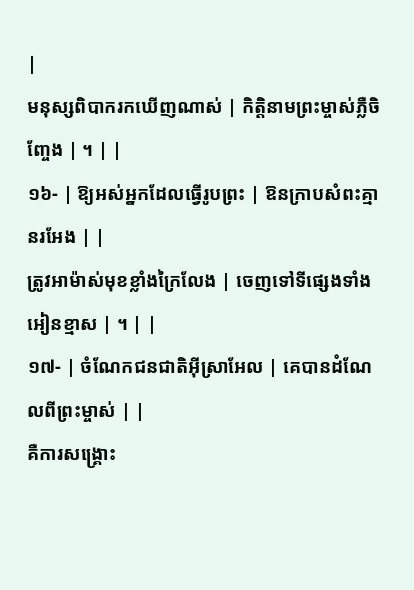|
មនុស្សពិបាករកឃើញណាស់ | កិត្តិនាមព្រះម្ចាស់ភ្លឺចិញ្ចែង | ។ | |
១៦- | ឱ្យអស់អ្នកដែលធ្វើរូបព្រះ | ឱនក្រាបសំពះគ្មានរអែង | |
ត្រូវអាម៉ាស់មុខខ្លាំងក្រៃលែង | ចេញទៅទីផ្សេងទាំងអៀនខ្មាស | ។ | |
១៧- | ចំណែកជនជាតិអ៊ីស្រាអែល | គេបានដំណែលពីព្រះម្ចាស់ | |
គឺការសង្គ្រោះ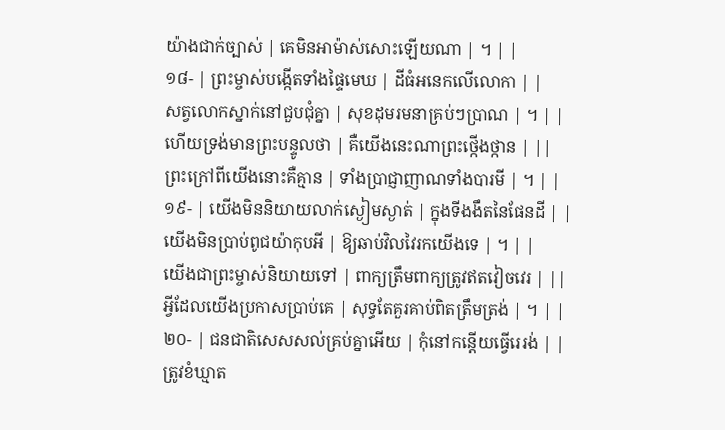យ៉ាងជាក់ច្បាស់ | គេមិនអាម៉ាស់សោះឡើយណា | ។ | |
១៨- | ព្រះម្ចាស់បង្កើតទាំងផ្ទៃមេឃ | ដីធំអនេកលើលោកា | |
សត្វលោកស្នាក់នៅជួបជុំគ្នា | សុខដុមរមនាគ្រប់ៗប្រាណ | ។ | |
ហើយទ្រង់មានព្រះបន្ទូលថា | គឺយើងនេះណាព្រះថ្កើងថ្កាន | ||
ព្រះក្រៅពីយើងនោះគឺគ្មាន | ទាំងប្រាជ្ញាញាណទាំងបារមី | ។ | |
១៩- | យើងមិននិយាយលាក់ស្ងៀមស្ងាត់ | ក្នុងទីងងឹតនៃផែនដី | |
យើងមិនប្រាប់ពូជយ៉ាកុបអី | ឱ្យឆាប់វិលវៃរកយើងទេ | ។ | |
យើងជាព្រះម្ចាស់និយាយទៅ | ពាក្យត្រឹមពាក្យត្រូវឥតវៀចវេរ | ||
អ្វីដែលយើងប្រកាសប្រាប់គេ | សុទ្ធតែគួរគាប់ពិតត្រឹមត្រង់ | ។ | |
២០- | ជនជាតិសេសសល់គ្រប់គ្នាអើយ | កុំនៅកន្តើយធ្វើរេរង់ | |
ត្រូវខំឃ្មាត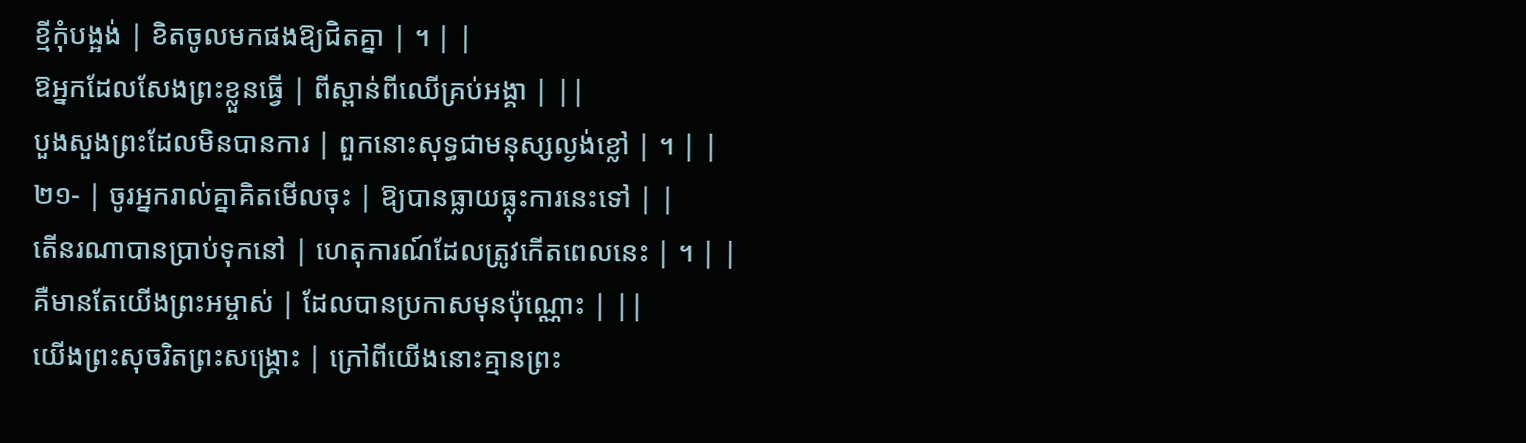ខ្មីកុំបង្អង់ | ខិតចូលមកផងឱ្យជិតគ្នា | ។ | |
ឱអ្នកដែលសែងព្រះខ្លួនធ្វើ | ពីស្ពាន់ពីឈើគ្រប់អង្គា | ||
បួងសួងព្រះដែលមិនបានការ | ពួកនោះសុទ្ធជាមនុស្សល្ងង់ខ្លៅ | ។ | |
២១- | ចូរអ្នករាល់គ្នាគិតមើលចុះ | ឱ្យបានធ្លាយធ្លុះការនេះទៅ | |
តើនរណាបានប្រាប់ទុកនៅ | ហេតុការណ៍ដែលត្រូវកើតពេលនេះ | ។ | |
គឺមានតែយើងព្រះអម្ចាស់ | ដែលបានប្រកាសមុនប៉ុណ្ណោះ | ||
យើងព្រះសុចរិតព្រះសង្គ្រោះ | ក្រៅពីយើងនោះគ្មានព្រះ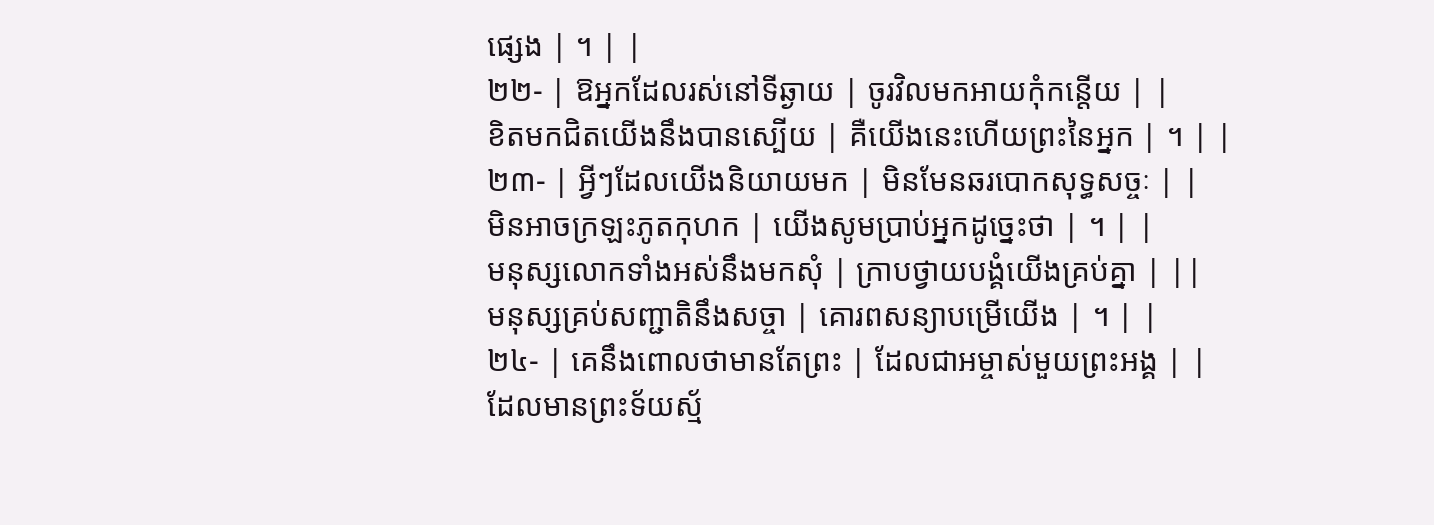ផ្សេង | ។ | |
២២- | ឱអ្នកដែលរស់នៅទីឆ្ងាយ | ចូរវិលមកអាយកុំកន្តើយ | |
ខិតមកជិតយើងនឹងបានស្បើយ | គឺយើងនេះហើយព្រះនៃអ្នក | ។ | |
២៣- | អ្វីៗដែលយើងនិយាយមក | មិនមែនឆរបោកសុទ្ធសច្ចៈ | |
មិនអាចក្រឡះភូតកុហក | យើងសូមប្រាប់អ្នកដូច្នេះថា | ។ | |
មនុស្សលោកទាំងអស់នឹងមកសុំ | ក្រាបថ្វាយបង្គំយើងគ្រប់គ្នា | ||
មនុស្សគ្រប់សញ្ជាតិនឹងសច្ចា | គោរពសន្យាបម្រើយើង | ។ | |
២៤- | គេនឹងពោលថាមានតែព្រះ | ដែលជាអម្ចាស់មួយព្រះអង្គ | |
ដែលមានព្រះទ័យស្ម័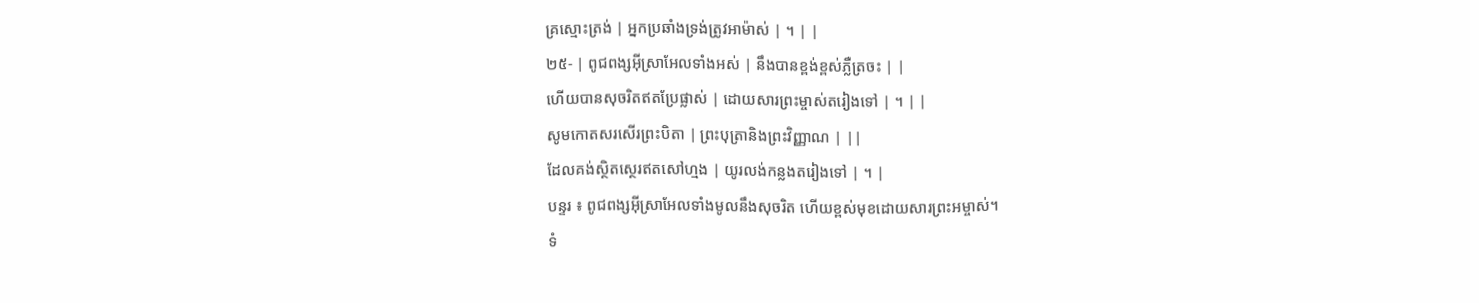គ្រស្មោះត្រង់ | អ្នកប្រឆាំងទ្រង់ត្រូវអាម៉ាស់ | ។ | |
២៥- | ពូជពង្សអ៊ីស្រាអែលទាំងអស់ | នឹងបានខ្ពង់ខ្ពស់ភ្លឺត្រចះ | |
ហើយបានសុចរិតឥតប្រែផ្លាស់ | ដោយសារព្រះម្ចាស់តរៀងទៅ | ។ | |
សូមកោតសរសើរព្រះបិតា | ព្រះបុត្រានិងព្រះវិញ្ញាណ | ||
ដែលគង់ស្ថិតស្ថេរឥតសៅហ្មង | យូរលង់កន្លងតរៀងទៅ | ។ |
បន្ទរ ៖ ពូជពង្សអ៊ីស្រាអែលទាំងមូលនឹងសុចរិត ហើយខ្ពស់មុខដោយសារព្រះអម្ចាស់។
ទំ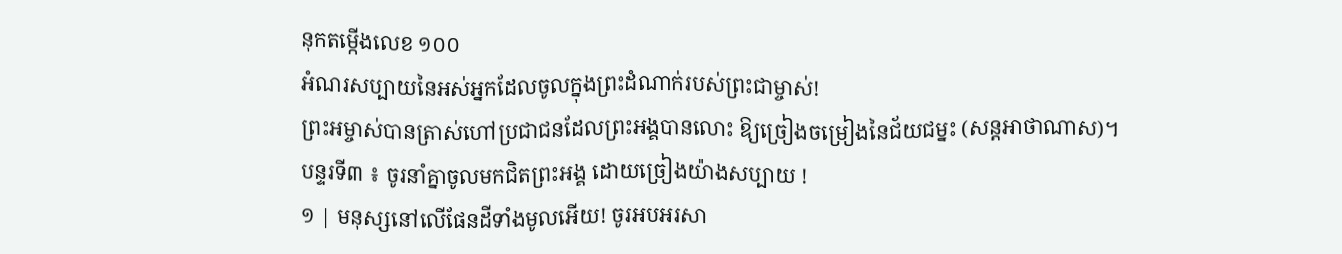នុកតម្កើងលេខ ១០០
អំណរសប្បាយនៃអស់អ្នកដែលចូលក្នុងព្រះដំណាក់របស់ព្រះជាម្ចាស់!
ព្រះអម្ចាស់បានត្រាស់ហៅប្រជាជនដែលព្រះអង្គបានលោះ ឱ្យច្រៀងចម្រៀងនៃជ័យជម្នះ (សន្តអាថាណាស)។
បន្ទរទី៣ ៖ ចូរនាំគ្នាចូលមកជិតព្រះអង្គ ដោយច្រៀងយ៉ាងសប្បាយ !
១ | មនុស្សនៅលើផែនដីទាំងមូលអើយ! ចូរអបអរសា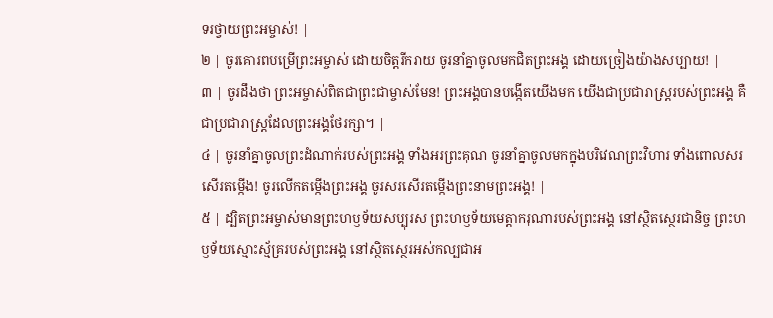ទរថ្វាយព្រះអម្ចាស់! |
២ | ចូរគោរពបម្រើព្រះអម្ចាស់ ដោយចិត្តរីករាយ ចូរនាំគ្នាចូលមកជិតព្រះអង្គ ដោយច្រៀងយ៉ាងសប្បាយ! |
៣ | ចូរដឹងថា ព្រះអម្ចាស់ពិតជាព្រះជាម្ចាស់មែន! ព្រះអង្គបានបង្កើតយើងមក យើងជាប្រជារាស្ត្ររបស់ព្រះអង្គ គឺជាប្រជារាស្ត្រដែលព្រះអង្គថែរក្សា។ |
៤ | ចូរនាំគ្នាចូលព្រះដំណាក់របស់ព្រះអង្គ ទាំងអរព្រះគុណ ចូរនាំគ្នាចូលមកក្នុងបរិវេណព្រះវិហារ ទាំងពោលសរសើរតម្កើង! ចូរលើកតម្កើងព្រះអង្គ ចូរសរសើរតម្កើងព្រះនាមព្រះអង្គ! |
៥ | ដ្បិតព្រះអម្ចាស់មានព្រះហឫទ័យសប្បុរស ព្រះហឫទ័យមេត្តាករុណារបស់ព្រះអង្គ នៅស្ថិតស្ថេរជានិច្ច ព្រះហឫទ័យស្មោះស្ម័គ្ររបស់ព្រះអង្គ នៅស្ថិតស្ថេរអស់កល្បជាអ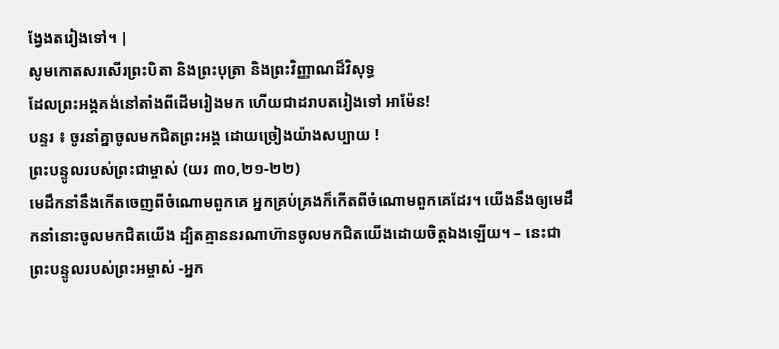ង្វែងតរៀងទៅ។ |
សូមកោតសរសើរព្រះបិតា និងព្រះបុត្រា និងព្រះវិញ្ញាណដ៏វិសុទ្ធ
ដែលព្រះអង្គគង់នៅតាំងពីដើមរៀងមក ហើយជាដរាបតរៀងទៅ អាម៉ែន!
បន្ទរ ៖ ចូរនាំគ្នាចូលមកជិតព្រះអង្គ ដោយច្រៀងយ៉ាងសប្បាយ !
ព្រះបន្ទូលរបស់ព្រះជាម្ចាស់ (យរ ៣០,២១-២២)
មេដឹកនាំនឹងកើតចេញពីចំណោមពួកគេ អ្នកគ្រប់គ្រងក៏កើតពីចំណោមពួកគេដែរ។ យើងនឹងឲ្យមេដឹកនាំនោះចូលមកជិតយើង ដ្បិតគ្មាននរណាហ៊ានចូលមកជិតយើងដោយចិត្តឯងឡើយ។ – នេះជាព្រះបន្ទូលរបស់ព្រះអម្ចាស់ -អ្នក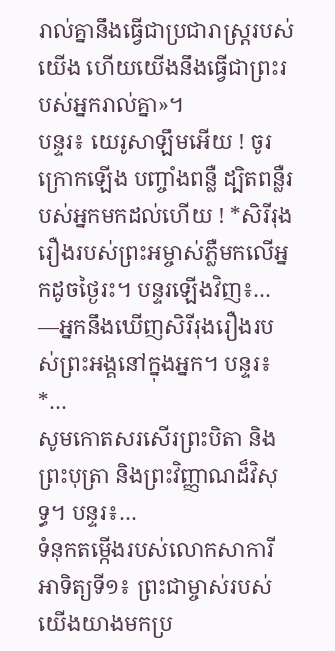រាល់គ្នានឹងធ្វើជាប្រជារាស្ដ្ររបស់យើង ហើយយើងនឹងធ្វើជាព្រះរបស់អ្នករាល់គ្នា»។
បន្ទរ៖ យេរូសាឡឹមអើយ ! ចូរក្រោកឡើង បញ្ចាំងពន្លឺ ដ្បិតពន្លឺរបស់អ្នកមកដល់ហើយ ! *សិរីរុងរឿងរបស់ព្រះអម្ចាស់ភ្លឺមកលើអ្នកដូចថ្ងៃរះ។ បន្ទរឡើងវិញ៖…
—អ្នកនឹងឃើញសិរីរុងរឿងរបស់ព្រះអង្គនៅក្នុងអ្នក។ បន្ទរ៖ *…
សូមកោតសរសើរព្រះបិតា និងព្រះបុត្រា និងព្រះវិញ្ញាណដ៏វិសុទ្ធ។ បន្ទរ៖…
ទំនុកតម្កើងរបស់លោកសាការី
អាទិត្យទី១៖ ព្រះជាម្ចាស់របស់យើងយាងមកប្រ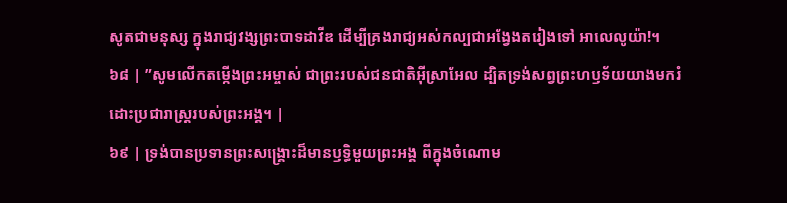សូតជាមនុស្ស ក្នុងរាជ្យវង្សព្រះបាទដាវីឌ ដើម្បីគ្រងរាជ្យអស់កល្បជាអង្វែងតរៀងទៅ អាលេលូយ៉ា!។
៦៨ | ”សូមលើកតម្កើងព្រះអម្ចាស់ ជាព្រះរបស់ជនជាតិអ៊ីស្រាអែល ដ្បិតទ្រង់សព្វព្រះហឫទ័យយាងមករំដោះប្រជារាស្ត្ររបស់ព្រះអង្គ។ |
៦៩ | ទ្រង់បានប្រទានព្រះសង្គ្រោះដ៏មានឫទ្ធិមួយព្រះអង្គ ពីក្នុងចំណោម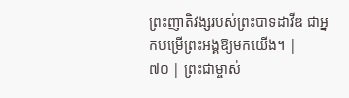ព្រះញាតិវង្សរបស់ព្រះបាទដាវីឌ ជាអ្នកបម្រើព្រះអង្គឱ្យមកយើង។ |
៧០ | ព្រះជាម្ចាស់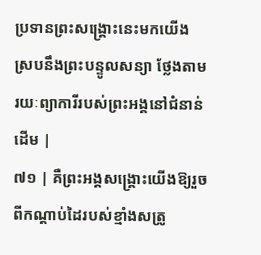ប្រទានព្រះសង្គ្រោះនេះមកយើង ស្របនឹងព្រះបន្ទូលសន្យា ថ្លែងតាមរយៈព្យាការីរបស់ព្រះអង្គនៅជំនាន់ដើម |
៧១ | គឺព្រះអង្គសង្គ្រោះយើងឱ្យរួចពីកណ្តាប់ដៃរបស់ខ្មាំងសត្រូ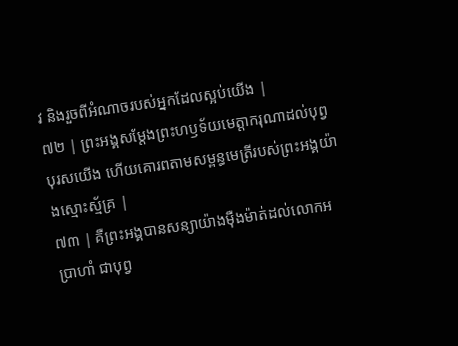វ និងរួចពីអំណាចរបស់អ្នកដែលស្អប់យើង |
៧២ | ព្រះអង្គសម្ដែងព្រះហឫទ័យមេត្តាករុណាដល់បុព្វបុរសយើង ហើយគោរពតាមសម្ពន្ធមេត្រីរបស់ព្រះអង្គយ៉ាងស្មោះស្ម័គ្រ |
៧៣ | គឺព្រះអង្គបានសន្យាយ៉ាងម៉ឺងម៉ាត់ដល់លោកអប្រាហាំ ជាបុព្វ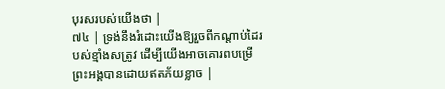បុរសរបស់យើងថា |
៧៤ | ទ្រង់នឹងរំដោះយើងឱ្យរួចពីកណ្តាប់ដៃរបស់ខ្មាំងសត្រូវ ដើម្បីយើងអាចគោរពបម្រើព្រះអង្គបានដោយឥតភ័យខ្លាច |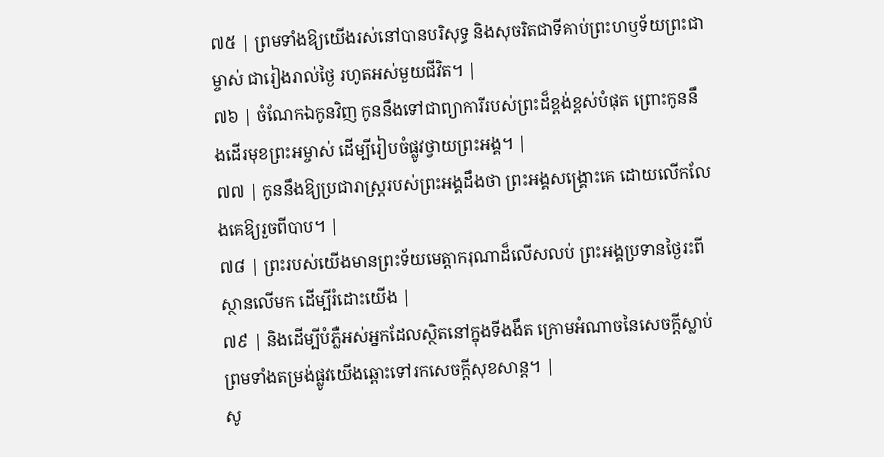៧៥ | ព្រមទាំងឱ្យយើងរស់នៅបានបរិសុទ្ធ និងសុចរិតជាទីគាប់ព្រះហឫទ័យព្រះជាម្ចាស់ ជារៀងរាល់ថ្ងៃ រហូតអស់មួយជីវិត។ |
៧៦ | ចំណែកឯកូនវិញ កូននឹងទៅជាព្យាការីរបស់ព្រះដ៏ខ្ពង់ខ្ពស់បំផុត ព្រោះកូននឹងដើរមុខព្រះអម្ចាស់ ដើម្បីរៀបចំផ្លូវថ្វាយព្រះអង្គ។ |
៧៧ | កូននឹងឱ្យប្រជារាស្ត្ររបស់ព្រះអង្គដឹងថា ព្រះអង្គសង្គ្រោះគេ ដោយលើកលែងគេឱ្យរួចពីបាប។ |
៧៨ | ព្រះរបស់យើងមានព្រះទ័យមេត្តាករុណាដ៏លើសលប់ ព្រះអង្គប្រទានថ្ងៃរះពីស្ថានលើមក ដើម្បីរំដោះយើង |
៧៩ | និងដើម្បីបំភ្លឺអស់អ្នកដែលស្ថិតនៅក្នុងទីងងឹត ក្រោមអំណាចនៃសេចក្តីស្លាប់ ព្រមទាំងតម្រង់ផ្លូវយើងឆ្ពោះទៅរកសេចក្តីសុខសាន្ត។ |
សូ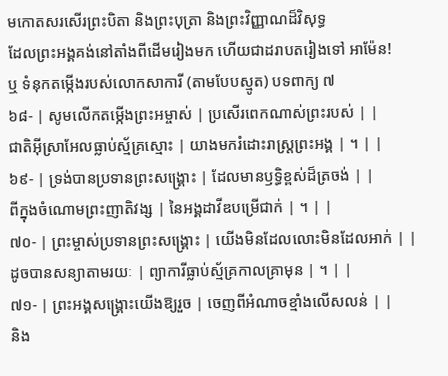មកោតសរសើរព្រះបិតា និងព្រះបុត្រា និងព្រះវិញ្ញាណដ៏វិសុទ្ធ
ដែលព្រះអង្គគង់នៅតាំងពីដើមរៀងមក ហើយជាដរាបតរៀងទៅ អាម៉ែន!
ឬ ទំនុកតម្កើងរបស់លោកសាការី (តាមបែបស្មូត) បទពាក្យ ៧
៦៨- | សូមលើកតម្កើងព្រះអម្ចាស់ | ប្រសើរពេកណាស់ព្រះរបស់ | |
ជាតិអ៊ីស្រាអែលធ្លាប់ស្ម័គ្រស្មោះ | យាងមករំដោះរាស្ត្រព្រះអង្គ | ។ | |
៦៩- | ទ្រង់បានប្រទានព្រះសង្គ្រោះ | ដែលមានឫទ្ធិខ្ពស់ដ៏ត្រចង់ | |
ពីក្នុងចំណោមព្រះញាតិវង្ស | នៃអង្គដាវីឌបម្រើជាក់ | ។ | |
៧០- | ព្រះម្ចាស់ប្រទានព្រះសង្គ្រោះ | យើងមិនដែលលោះមិនដែលអាក់ | |
ដូចបានសន្យាតាមរយៈ | ព្យាការីធ្លាប់ស្ម័គ្រកាលគ្រាមុន | ។ | |
៧១- | ព្រះអង្គសង្គ្រោះយើងឱ្យរួច | ចេញពីអំណាចខ្មាំងលើសលន់ | |
និង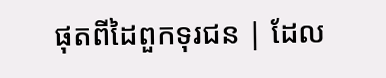ផុតពីដៃពួកទុរជន | ដែល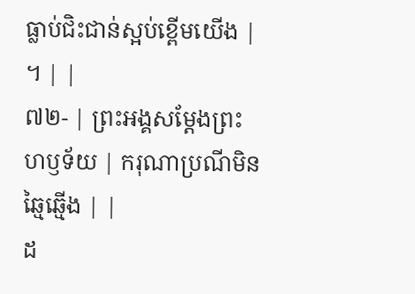ធ្លាប់ជិះជាន់ស្អប់ខ្ពើមយើង | ។ | |
៧២- | ព្រះអង្គសម្ដែងព្រះហឫទ័យ | ករុណាប្រណីមិនឆ្មៃឆ្មើង | |
ដ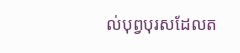ល់បុព្វបុរសដែលត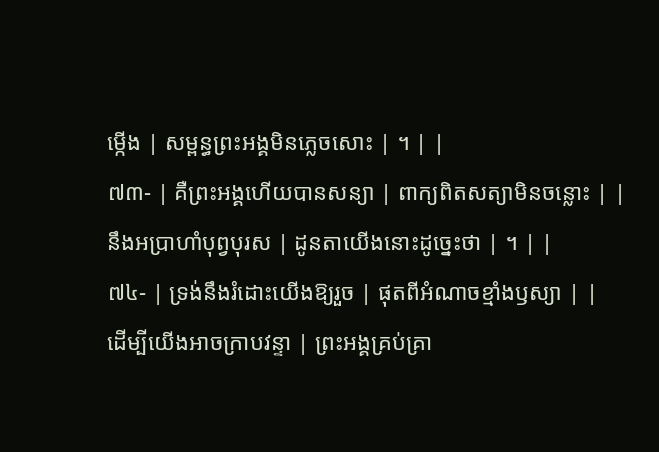ម្កើង | សម្ពន្ធព្រះអង្គមិនភ្លេចសោះ | ។ | |
៧៣- | គឺព្រះអង្គហើយបានសន្យា | ពាក្យពិតសត្យាមិនចន្លោះ | |
នឹងអប្រាហាំបុព្វបុរស | ដូនតាយើងនោះដូច្នេះថា | ។ | |
៧៤- | ទ្រង់នឹងរំដោះយើងឱ្យរួច | ផុតពីអំណាចខ្មាំងឫស្យា | |
ដើម្បីយើងអាចក្រាបវន្ទា | ព្រះអង្គគ្រប់គ្រា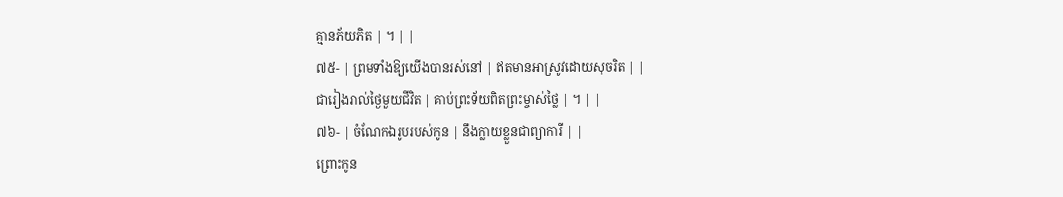គ្មានភ័យភិត | ។ | |
៧៥- | ព្រមទាំងឱ្យយើងបានរស់នៅ | ឥតមានអាស្រូវដោយសុចរិត | |
ជារៀងរាល់ថ្ងៃមួយជីវិត | គាប់ព្រះទ័យពិតព្រះម្ចាស់ថ្លៃ | ។ | |
៧៦- | ចំណែកឯរូបរបស់កូន | នឹងក្លាយខ្លួនជាព្យាការី | |
ព្រោះកូន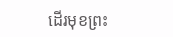ដើរមុខព្រះ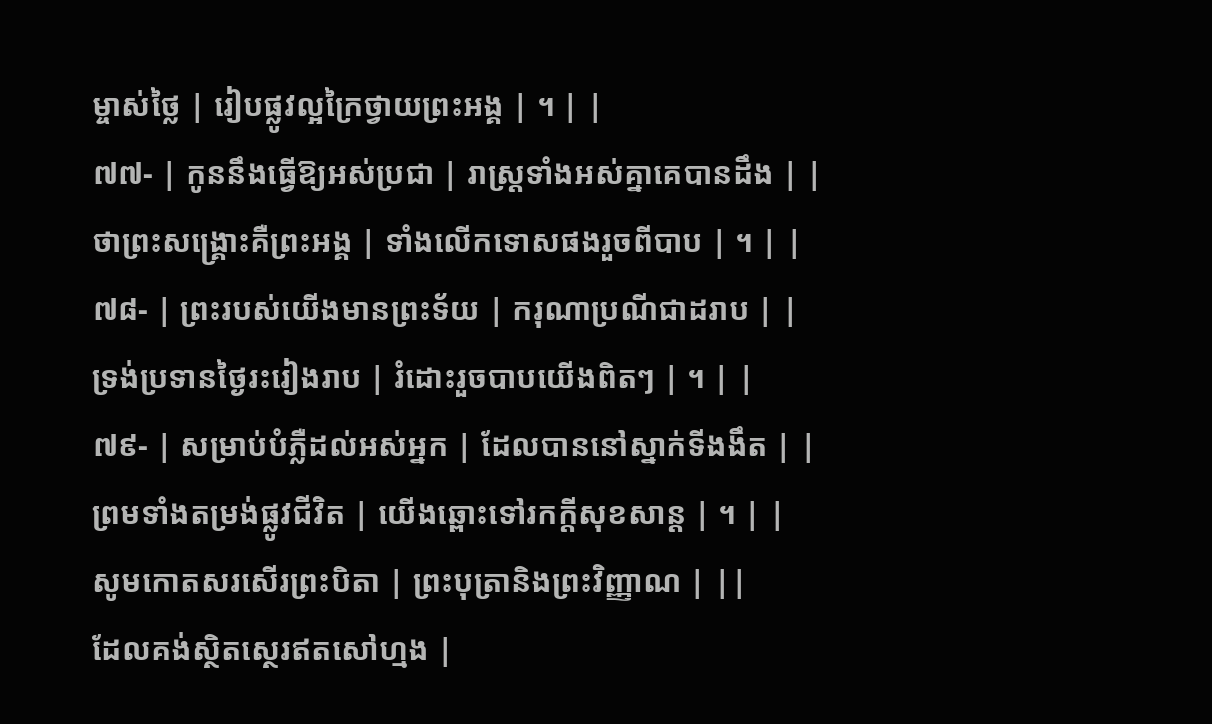ម្ចាស់ថ្លៃ | រៀបផ្លូវល្អក្រៃថ្វាយព្រះអង្គ | ។ | |
៧៧- | កូននឹងធ្វើឱ្យអស់ប្រជា | រាស្ត្រទាំងអស់គ្នាគេបានដឹង | |
ថាព្រះសង្គ្រោះគឺព្រះអង្គ | ទាំងលើកទោសផងរួចពីបាប | ។ | |
៧៨- | ព្រះរបស់យើងមានព្រះទ័យ | ករុណាប្រណីជាដរាប | |
ទ្រង់ប្រទានថ្ងៃរះរៀងរាប | រំដោះរួចបាបយើងពិតៗ | ។ | |
៧៩- | សម្រាប់បំភ្លឺដល់អស់អ្នក | ដែលបាននៅស្នាក់ទីងងឹត | |
ព្រមទាំងតម្រង់ផ្លូវជីវិត | យើងឆ្ពោះទៅរកក្តីសុខសាន្ត | ។ | |
សូមកោតសរសើរព្រះបិតា | ព្រះបុត្រានិងព្រះវិញ្ញាណ | ||
ដែលគង់ស្ថិតស្ថេរឥតសៅហ្មង |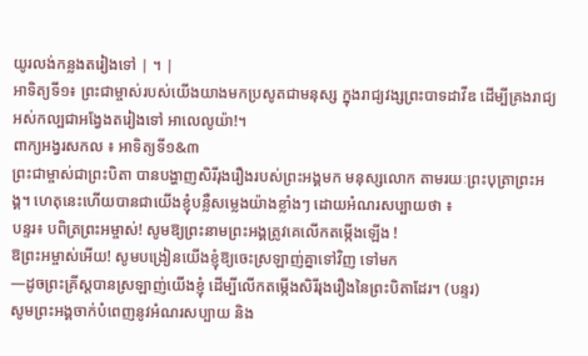យូរលង់កន្លងតរៀងទៅ | ។ |
អាទិត្យទី១៖ ព្រះជាម្ចាស់របស់យើងយាងមកប្រសូតជាមនុស្ស ក្នុងរាជ្យវង្សព្រះបាទដាវីឌ ដើម្បីគ្រងរាជ្យអស់កល្បជាអង្វែងតរៀងទៅ អាលេលូយ៉ា!។
ពាក្យអង្វរសកល ៖ អាទិត្យទី១&៣
ព្រះជាម្ចាស់ជាព្រះបិតា បានបង្ហាញសិរីរុងរឿងរបស់ព្រះអង្គមក មនុស្សលោក តាមរយៈព្រះបុត្រាព្រះអង្គ។ ហេតុនេះហើយបានជាយើងខ្ញុំបន្លឺសម្លេងយ៉ាងខ្លាំងៗ ដោយអំណរសប្បាយថា ៖
បន្ទរ៖ បពិត្រព្រះអម្ចាស់! សូមឱ្យព្រះនាមព្រះអង្គត្រូវគេលើកតម្កើងឡើង !
ឱព្រះអម្ចាស់អើយ! សូមបង្រៀនយើងខ្ញុំឱ្យចេះស្រឡាញ់គ្នាទៅវិញ ទៅមក
—ដូចព្រះគ្រីស្តបានស្រឡាញ់យើងខ្ញុំ ដើម្បីលើកតម្កើងសិរីរុងរឿងនៃព្រះបិតាដែរ។ (បន្ទរ)
សូមព្រះអង្គចាក់បំពេញនូវអំណរសប្បាយ និង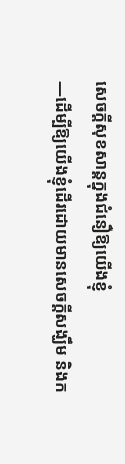សេចក្តីសុខសាន្តក្នុងជំនឿឱ្យយើងខ្ញុំ
—ដើម្បីឱ្យយើងខ្ញុំដើរដោយមានសេចក្តីសង្ឃឹម និងក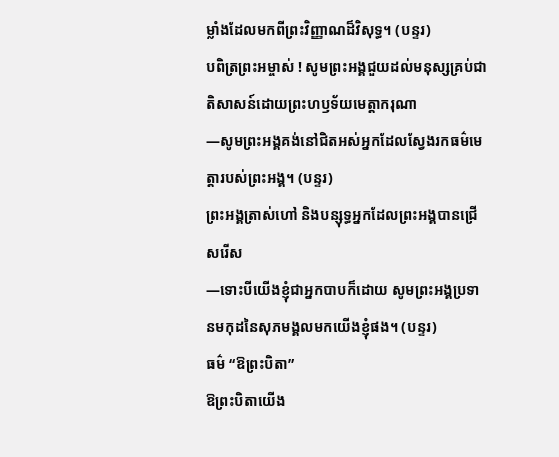ម្លាំងដែលមកពីព្រះវិញ្ញាណដ៏វិសុទ្ធ។ (បន្ទរ)
បពិត្រព្រះអម្ចាស់ ! សូមព្រះអង្គជួយដល់មនុស្សគ្រប់ជាតិសាសន៍ដោយព្រះហឫទ័យមេត្តាករុណា
—សូមព្រះអង្គគង់នៅជិតអស់អ្នកដែលស្វែងរកធម៌មេត្តារបស់ព្រះអង្គ។ (បន្ទរ)
ព្រះអង្គត្រាស់ហៅ និងបន្សុទ្ធអ្នកដែលព្រះអង្គបានជ្រើសរើស
—ទោះបីយើងខ្ញុំជាអ្នកបាបក៏ដោយ សូមព្រះអង្គប្រទានមកុដនៃសុភមង្គលមកយើងខ្ញុំផង។ (បន្ទរ)
ធម៌ “ឱព្រះបិតា”
ឱព្រះបិតាយើង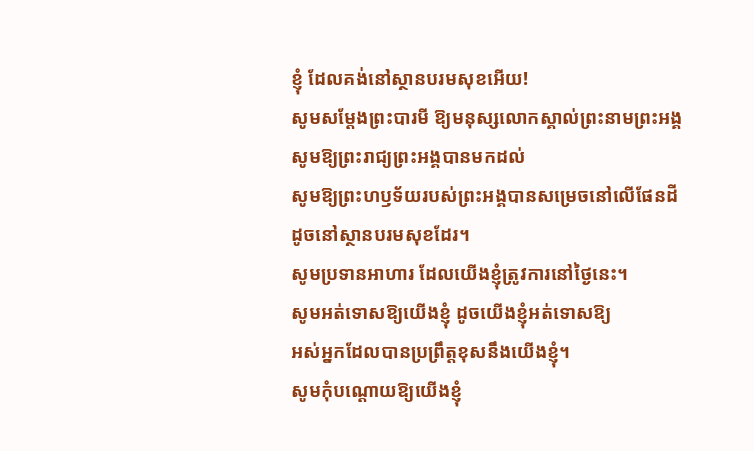ខ្ញុំ ដែលគង់នៅស្ថានបរមសុខអើយ!
សូមសម្តែងព្រះបារមី ឱ្យមនុស្សលោកស្គាល់ព្រះនាមព្រះអង្គ
សូមឱ្យព្រះរាជ្យព្រះអង្គបានមកដល់
សូមឱ្យព្រះហឫទ័យរបស់ព្រះអង្គបានសម្រេចនៅលើផែនដី
ដូចនៅស្ថានបរមសុខដែរ។
សូមប្រទានអាហារ ដែលយើងខ្ញុំត្រូវការនៅថ្ងៃនេះ។
សូមអត់ទោសឱ្យយើងខ្ញុំ ដូចយើងខ្ញុំអត់ទោសឱ្យ
អស់អ្នកដែលបានប្រព្រឹត្តខុសនឹងយើងខ្ញុំ។
សូមកុំបណ្តោយឱ្យយើងខ្ញុំ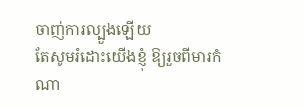ចាញ់ការល្បួងឡើយ
តែសូមរំដោះយើងខ្ញុំ ឱ្យរួចពីមារកំណា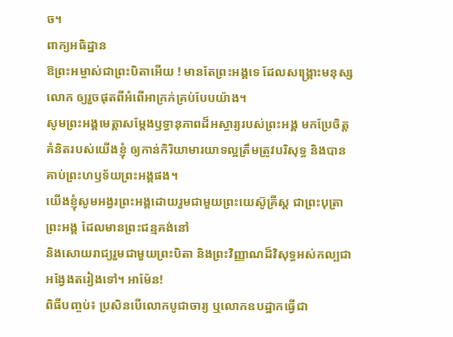ច។
ពាក្យអធិដ្ឋាន
ឱព្រះអម្ចាស់ជាព្រះបិតាអើយ ! មានតែព្រះអង្គទេ ដែលសង្រ្គោះមនុស្សលោក ឲ្យរួចផុតពីអំពើអាក្រក់គ្រប់បែបយ៉ាង។
សូមព្រះអង្គមេត្តាសម្តែងឫទ្ធានុភាពដ៏អស្ចារ្យរបស់ព្រះអង្គ មកប្រែចិត្តគំនិតរបស់យើងខ្ញុំ ឲ្យកាន់កិរិយាមារយាទល្អត្រឹមត្រូវបរិសុទ្ធ និងបានគាប់ព្រះហឫទ័យព្រះអង្គផង។
យើងខ្ញុំសូមអង្វរព្រះអង្គដោយរួមជាមួយព្រះយេស៊ូគ្រីស្ត ជាព្រះបុត្រាព្រះអង្គ ដែលមានព្រះជន្មគង់នៅ
និងសោយរាជ្យរួមជាមួយព្រះបិតា និងព្រះវិញ្ញាណដ៏វិសុទ្ធអស់កល្បជាអង្វែងតរៀងទៅ។ អាម៉ែន!
ពិធីបញ្ចប់៖ ប្រសិនបើលោកបូជាចារ្យ ឬលោកឧបដ្ឋាកធ្វើជា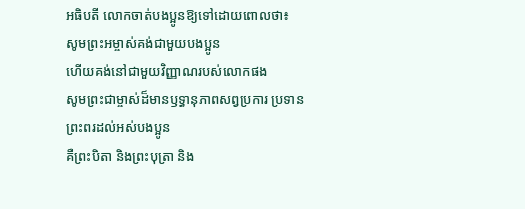អធិបតី លោកចាត់បងប្អូនឱ្យទៅដោយពោលថា៖
សូមព្រះអម្ចាស់គង់ជាមួយបងប្អូន
ហើយគង់នៅជាមួយវិញ្ញាណរបស់លោកផង
សូមព្រះជាម្ចាស់ដ៏មានឫទ្ធានុភាពសព្វប្រការ ប្រទានព្រះពរដល់អស់បងប្អូន
គឺព្រះបិតា និងព្រះបុត្រា និង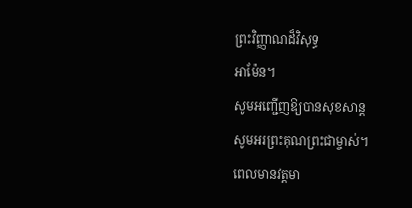ព្រះវិញ្ញាណដ៏វិសុទ្ធ
អាម៉ែន។
សូមអញ្ជើញឱ្យបានសុខសាន្ត
សូមអរព្រះគុណព្រះជាម្ចាស់។
ពេលមានវត្តមា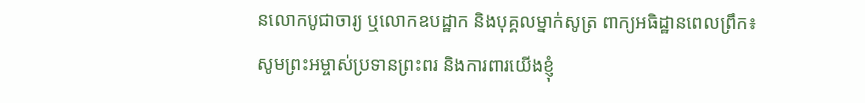នលោកបូជាចារ្យ ឬលោកឧបដ្ឋាក និងបុគ្គលម្នាក់សូត្រ ពាក្យអធិដ្ឋានពេលព្រឹក៖
សូមព្រះអម្ចាស់ប្រទានព្រះពរ និងការពារយើងខ្ញុំ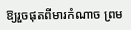ឱ្យរួចផុតពីមារកំណាច ព្រម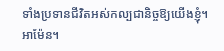ទាំងប្រទានជីវិតអស់កល្បជានិច្ចឱ្យយើងខ្ញុំ។
អាម៉ែន។